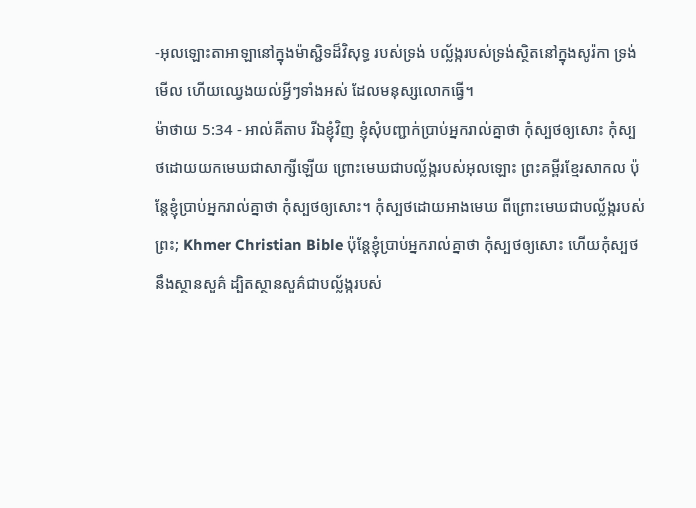-អុលឡោះតាអាឡានៅក្នុងម៉ាស្ជិទដ៏វិសុទ្ធ របស់ទ្រង់ បល្ល័ង្ករបស់ទ្រង់ស្ថិតនៅក្នុងសូរ៉កា ទ្រង់មើល ហើយឈ្វេងយល់អ្វីៗទាំងអស់ ដែលមនុស្សលោកធ្វើ។
ម៉ាថាយ 5:34 - អាល់គីតាប រីឯខ្ញុំវិញ ខ្ញុំសុំបញ្ជាក់ប្រាប់អ្នករាល់គ្នាថា កុំស្បថឲ្យសោះ កុំស្បថដោយយកមេឃជាសាក្សីឡើយ ព្រោះមេឃជាបល្ល័ង្ករបស់អុលឡោះ ព្រះគម្ពីរខ្មែរសាកល ប៉ុន្តែខ្ញុំប្រាប់អ្នករាល់គ្នាថា កុំស្បថឲ្យសោះ។ កុំស្បថដោយអាងមេឃ ពីព្រោះមេឃជាបល្ល័ង្ករបស់ព្រះ; Khmer Christian Bible ប៉ុន្ដែខ្ញុំប្រាប់អ្នករាល់គ្នាថា កុំស្បថឲ្យសោះ ហើយកុំស្បថនឹងស្ថានសួគ៌ ដ្បិតស្ថានសួគ៌ជាបល្ល័ង្ករបស់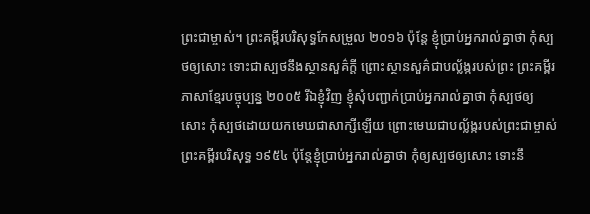ព្រះជាម្ចាស់។ ព្រះគម្ពីរបរិសុទ្ធកែសម្រួល ២០១៦ ប៉ុន្តែ ខ្ញុំប្រាប់អ្នករាល់គ្នាថា កុំស្បថឲ្យសោះ ទោះជាស្បថនឹងស្ថានសួគ៌ក្តី ព្រោះស្ថានសួគ៌ជាបល្ល័ង្ករបស់ព្រះ ព្រះគម្ពីរភាសាខ្មែរបច្ចុប្បន្ន ២០០៥ រីឯខ្ញុំវិញ ខ្ញុំសុំបញ្ជាក់ប្រាប់អ្នករាល់គ្នាថា កុំស្បថឲ្យសោះ កុំស្បថដោយយកមេឃជាសាក្សីឡើយ ព្រោះមេឃជាបល្ល័ង្ករបស់ព្រះជាម្ចាស់ ព្រះគម្ពីរបរិសុទ្ធ ១៩៥៤ ប៉ុន្តែខ្ញុំប្រាប់អ្នករាល់គ្នាថា កុំឲ្យស្បថឲ្យសោះ ទោះនឹ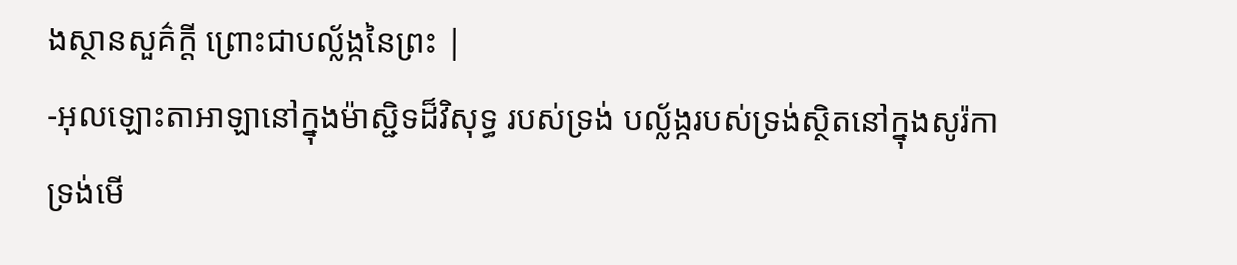ងស្ថានសួគ៌ក្តី ព្រោះជាបល្ល័ង្កនៃព្រះ |
-អុលឡោះតាអាឡានៅក្នុងម៉ាស្ជិទដ៏វិសុទ្ធ របស់ទ្រង់ បល្ល័ង្ករបស់ទ្រង់ស្ថិតនៅក្នុងសូរ៉កា ទ្រង់មើ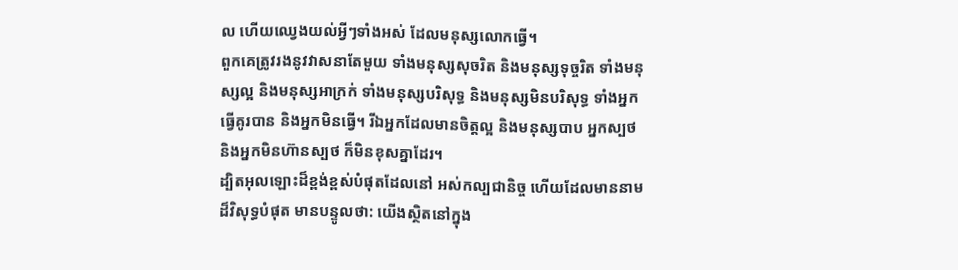ល ហើយឈ្វេងយល់អ្វីៗទាំងអស់ ដែលមនុស្សលោកធ្វើ។
ពួកគេត្រូវរងនូវវាសនាតែមួយ ទាំងមនុស្សសុចរិត និងមនុស្សទុច្ចរិត ទាំងមនុស្សល្អ និងមនុស្សអាក្រក់ ទាំងមនុស្សបរិសុទ្ធ និងមនុស្សមិនបរិសុទ្ធ ទាំងអ្នកធ្វើគូរបាន និងអ្នកមិនធ្វើ។ រីឯអ្នកដែលមានចិត្តល្អ និងមនុស្សបាប អ្នកស្បថ និងអ្នកមិនហ៊ានស្បថ ក៏មិនខុសគ្នាដែរ។
ដ្បិតអុលឡោះដ៏ខ្ពង់ខ្ពស់បំផុតដែលនៅ អស់កល្បជានិច្ច ហើយដែលមាននាមដ៏វិសុទ្ធបំផុត មានបន្ទូលថា: យើងស្ថិតនៅក្នុង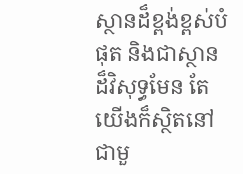ស្ថានដ៏ខ្ពង់ខ្ពស់បំផុត និងជាស្ថានដ៏វិសុទ្ធមែន តែយើងក៏ស្ថិតនៅជាមួ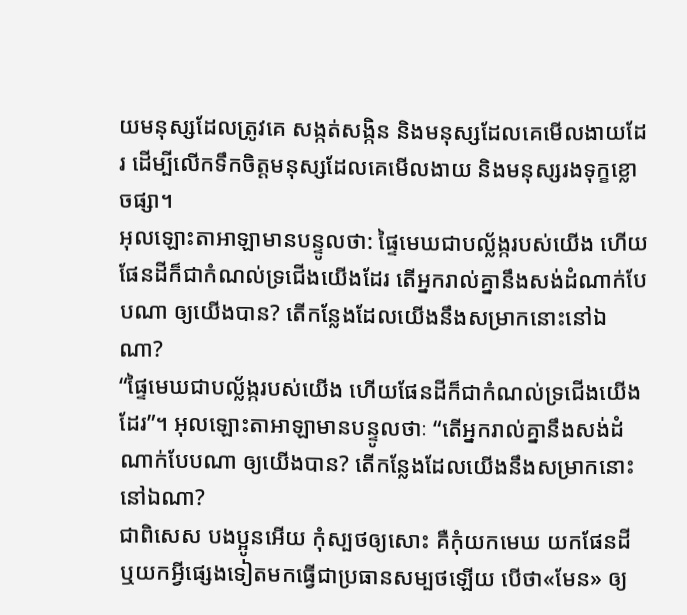យមនុស្សដែលត្រូវគេ សង្កត់សង្កិន និងមនុស្សដែលគេមើលងាយដែរ ដើម្បីលើកទឹកចិត្តមនុស្សដែលគេមើលងាយ និងមនុស្សរងទុក្ខខ្លោចផ្សា។
អុលឡោះតាអាឡាមានបន្ទូលថា: ផ្ទៃមេឃជាបល្ល័ង្ករបស់យើង ហើយផែនដីក៏ជាកំណល់ទ្រជើងយើងដែរ តើអ្នករាល់គ្នានឹងសង់ដំណាក់បែបណា ឲ្យយើងបាន? តើកន្លែងដែលយើងនឹងសម្រាកនោះនៅឯណា?
“ផ្ទៃមេឃជាបល្ល័ង្ករបស់យើង ហើយផែនដីក៏ជាកំណល់ទ្រជើងយើងដែរ”។ អុលឡោះតាអាឡាមានបន្ទូលថាៈ “តើអ្នករាល់គ្នានឹងសង់ដំណាក់បែបណា ឲ្យយើងបាន? តើកន្លែងដែលយើងនឹងសម្រាកនោះនៅឯណា?
ជាពិសេស បងប្អូនអើយ កុំស្បថឲ្យសោះ គឺកុំយកមេឃ យកផែនដី ឬយកអ្វីផ្សេងទៀតមកធ្វើជាប្រធានសម្បថឡើយ បើថា«មែន» ឲ្យ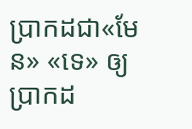ប្រាកដជា«មែន» «ទេ» ឲ្យប្រាកដ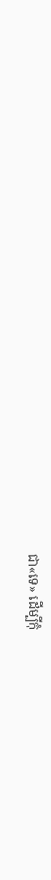ជា«ទេ» ដើម្បីកុំ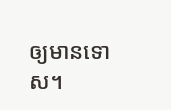ឲ្យមានទោស។